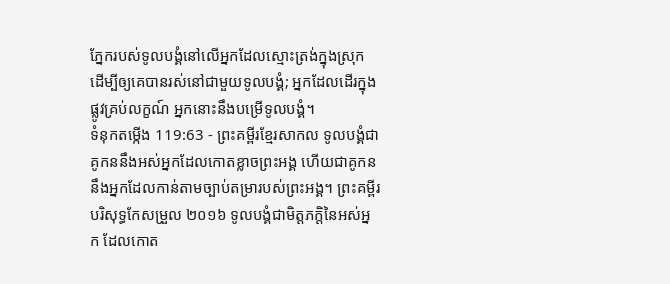ភ្នែករបស់ទូលបង្គំនៅលើអ្នកដែលស្មោះត្រង់ក្នុងស្រុក ដើម្បីឲ្យគេបានរស់នៅជាមួយទូលបង្គំ; អ្នកដែលដើរក្នុងផ្លូវគ្រប់លក្ខណ៍ អ្នកនោះនឹងបម្រើទូលបង្គំ។
ទំនុកតម្កើង 119:63 - ព្រះគម្ពីរខ្មែរសាកល ទូលបង្គំជាគូកននឹងអស់អ្នកដែលកោតខ្លាចព្រះអង្គ ហើយជាគូកននឹងអ្នកដែលកាន់តាមច្បាប់តម្រារបស់ព្រះអង្គ។ ព្រះគម្ពីរបរិសុទ្ធកែសម្រួល ២០១៦ ទូលបង្គំជាមិត្តភក្តិនៃអស់អ្នក ដែលកោត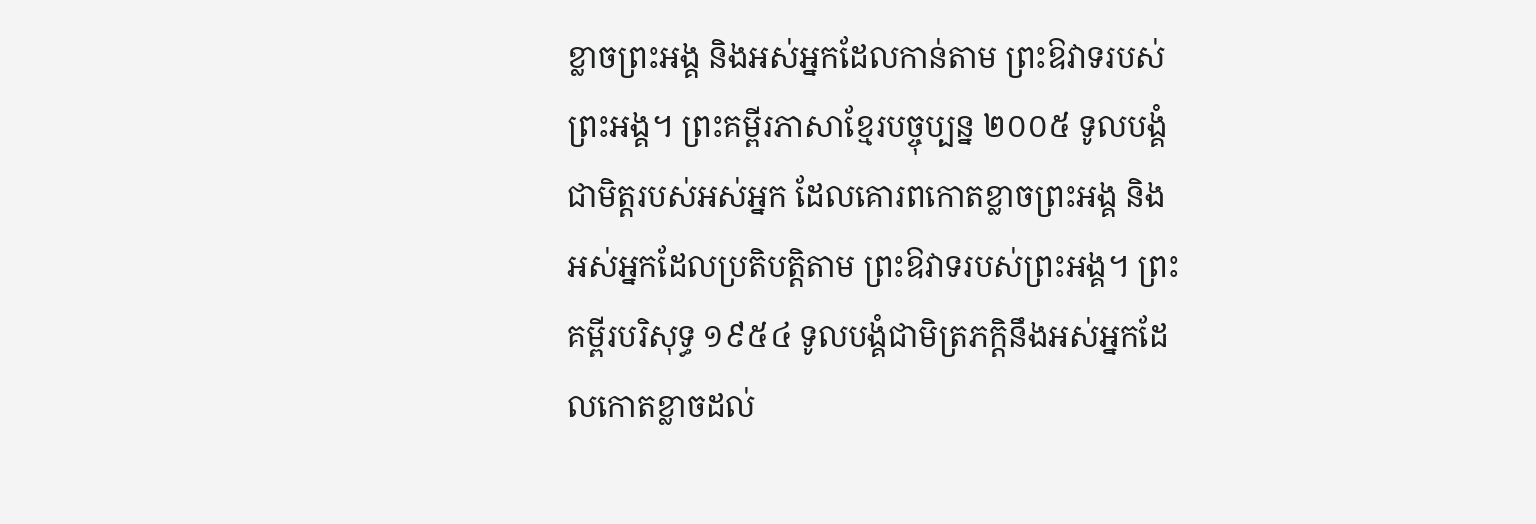ខ្លាចព្រះអង្គ និងអស់អ្នកដែលកាន់តាម ព្រះឱវាទរបស់ព្រះអង្គ។ ព្រះគម្ពីរភាសាខ្មែរបច្ចុប្បន្ន ២០០៥ ទូលបង្គំជាមិត្តរបស់អស់អ្នក ដែលគោរពកោតខ្លាចព្រះអង្គ និងអស់អ្នកដែលប្រតិបត្តិតាម ព្រះឱវាទរបស់ព្រះអង្គ។ ព្រះគម្ពីរបរិសុទ្ធ ១៩៥៤ ទូលបង្គំជាមិត្រភក្តិនឹងអស់អ្នកដែលកោតខ្លាចដល់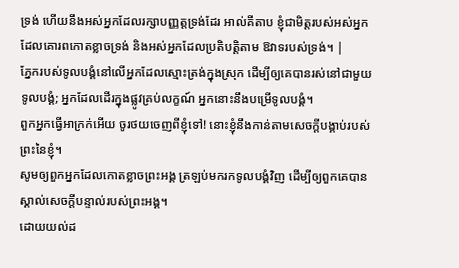ទ្រង់ ហើយនឹងអស់អ្នកដែលរក្សាបញ្ញត្តទ្រង់ដែរ អាល់គីតាប ខ្ញុំជាមិត្តរបស់អស់អ្នក ដែលគោរពកោតខ្លាចទ្រង់ និងអស់អ្នកដែលប្រតិបត្តិតាម ឱវាទរបស់ទ្រង់។ |
ភ្នែករបស់ទូលបង្គំនៅលើអ្នកដែលស្មោះត្រង់ក្នុងស្រុក ដើម្បីឲ្យគេបានរស់នៅជាមួយទូលបង្គំ; អ្នកដែលដើរក្នុងផ្លូវគ្រប់លក្ខណ៍ អ្នកនោះនឹងបម្រើទូលបង្គំ។
ពួកអ្នកធ្វើអាក្រក់អើយ ចូរថយចេញពីខ្ញុំទៅ! នោះខ្ញុំនឹងកាន់តាមសេចក្ដីបង្គាប់របស់ព្រះនៃខ្ញុំ។
សូមឲ្យពួកអ្នកដែលកោតខ្លាចព្រះអង្គ ត្រឡប់មករកទូលបង្គំវិញ ដើម្បីឲ្យពួកគេបានស្គាល់សេចក្ដីបន្ទាល់របស់ព្រះអង្គ។
ដោយយល់ដ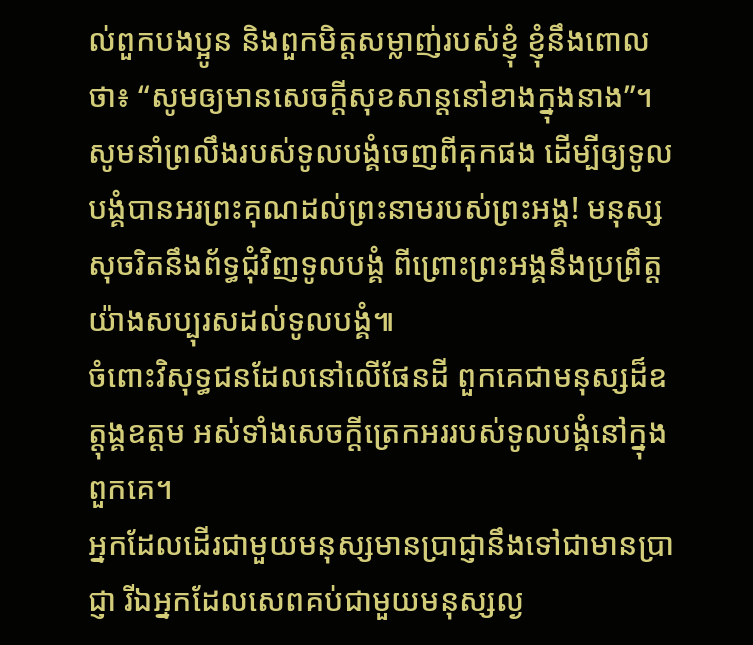ល់ពួកបងប្អូន និងពួកមិត្តសម្លាញ់របស់ខ្ញុំ ខ្ញុំនឹងពោលថា៖ “សូមឲ្យមានសេចក្ដីសុខសាន្តនៅខាងក្នុងនាង”។
សូមនាំព្រលឹងរបស់ទូលបង្គំចេញពីគុកផង ដើម្បីឲ្យទូលបង្គំបានអរព្រះគុណដល់ព្រះនាមរបស់ព្រះអង្គ! មនុស្សសុចរិតនឹងព័ទ្ធជុំវិញទូលបង្គំ ពីព្រោះព្រះអង្គនឹងប្រព្រឹត្តយ៉ាងសប្បុរសដល់ទូលបង្គំ៕
ចំពោះវិសុទ្ធជនដែលនៅលើផែនដី ពួកគេជាមនុស្សដ៏ឧត្ដុង្គឧត្ដម អស់ទាំងសេចក្ដីត្រេកអររបស់ទូលបង្គំនៅក្នុងពួកគេ។
អ្នកដែលដើរជាមួយមនុស្សមានប្រាជ្ញានឹងទៅជាមានប្រាជ្ញា រីឯអ្នកដែលសេពគប់ជាមួយមនុស្សល្ង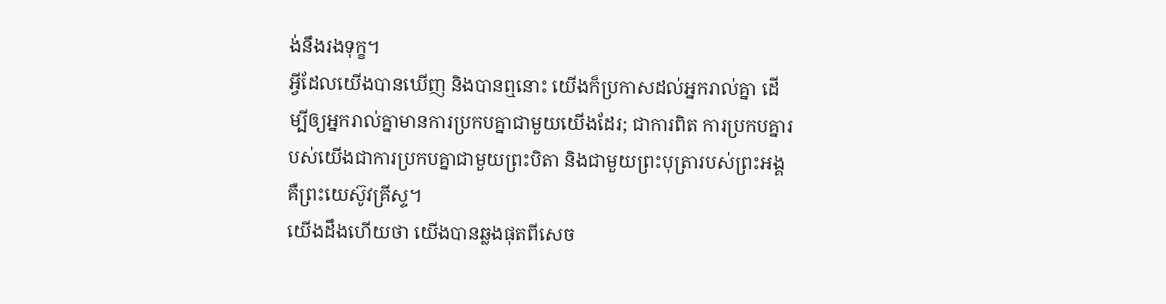ង់នឹងរងទុក្ខ។
អ្វីដែលយើងបានឃើញ និងបានឮនោះ យើងក៏ប្រកាសដល់អ្នករាល់គ្នា ដើម្បីឲ្យអ្នករាល់គ្នាមានការប្រកបគ្នាជាមួយយើងដែរ; ជាការពិត ការប្រកបគ្នារបស់យើងជាការប្រកបគ្នាជាមួយព្រះបិតា និងជាមួយព្រះបុត្រារបស់ព្រះអង្គ គឺព្រះយេស៊ូវគ្រីស្ទ។
យើងដឹងហើយថា យើងបានឆ្លងផុតពីសេច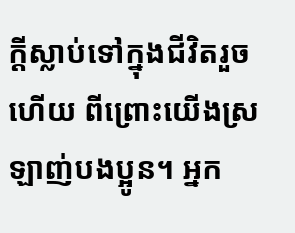ក្ដីស្លាប់ទៅក្នុងជីវិតរួចហើយ ពីព្រោះយើងស្រឡាញ់បងប្អូន។ អ្នក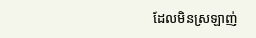ដែលមិនស្រឡាញ់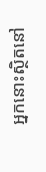អ្នកនោះស្ថិតនៅ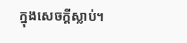ក្នុងសេចក្ដីស្លាប់។